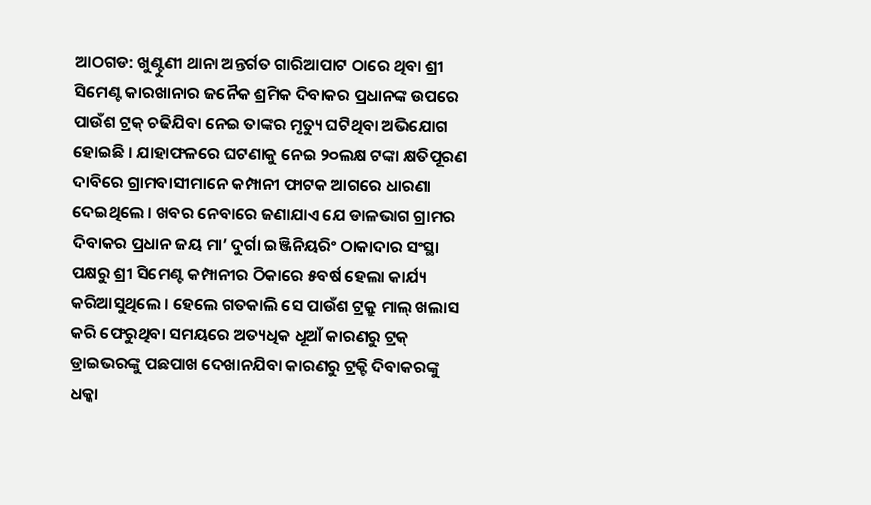ଆଠଗଡ: ଖୁଣ୍ଟୁଣୀ ଥାନା ଅନ୍ତର୍ଗତ ଗାରିଆପାଟ ଠାରେ ଥିବା ଶ୍ରୀ ସିମେଣ୍ଟ କାରଖାନାର ଜନୈକ ଶ୍ରମିକ ଦିବାକର ପ୍ରଧାନଙ୍କ ଉପରେ ପାଉଁଶ ଟ୍ରକ୍ ଚଢିଯିବା ନେଇ ତାଙ୍କର ମୃତ୍ୟୁ ଘଟିଥିବା ଅଭିଯୋଗ ହୋଇଛି । ଯାହାଫଳରେ ଘଟଣାକୁ ନେଇ ୨୦ଲକ୍ଷ ଟଙ୍କା କ୍ଷତିପୂରଣ ଦାବିରେ ଗ୍ରାମବାସୀମାନେ କମ୍ପାନୀ ଫାଟକ ଆଗରେ ଧାରଣା ଦେଇଥିଲେ । ଖବର ନେବାରେ ଜଣାଯାଏ ଯେ ଡାଳଭାଗ ଗ୍ରାମର ଦିବାକର ପ୍ରଧାନ ଜୟ ମା’ ଦୁର୍ଗା ଇଞ୍ଜିନିୟରିଂ ଠାକାଦାର ସଂସ୍ଥା ପକ୍ଷରୁ ଶ୍ରୀ ସିମେଣ୍ଟ କମ୍ପାନୀର ଠିକାରେ ୫ବର୍ଷ ହେଲା କାର୍ଯ୍ୟ କରିଆସୁଥିଲେ । ହେଲେ ଗତକାଲି ସେ ପାଉଁଶ ଟ୍ରକ୍ରୁ ମାଲ୍ ଖଲାସ କରି ଫେରୁଥିବା ସମୟରେ ଅତ୍ୟଧିକ ଧୂଆଁ କାରଣରୁ ଟ୍ରକ୍ ଡ୍ରାଇଭରଙ୍କୁ ପଛପାଖ ଦେଖାନଯିବା କାରଣରୁ ଟ୍ରକ୍ଟି ଦିବାକରଙ୍କୁ ଧକ୍କା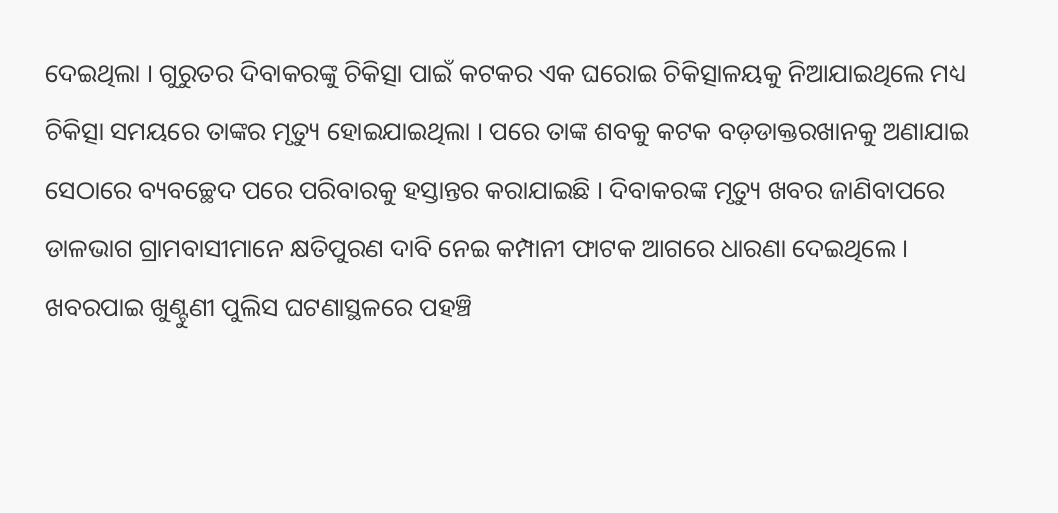ଦେଇଥିଲା । ଗୁରୁତର ଦିବାକରଙ୍କୁ ଚିକିତ୍ସା ପାଇଁ କଟକର ଏକ ଘରୋଇ ଚିକିତ୍ସାଳୟକୁ ନିଆଯାଇଥିଲେ ମଧ୍ୟ ଚିକିତ୍ସା ସମୟରେ ତାଙ୍କର ମୃତ୍ୟୁ ହୋଇଯାଇଥିଲା । ପରେ ତାଙ୍କ ଶବକୁ କଟକ ବଡ଼ଡାକ୍ତରଖାନକୁ ଅଣାଯାଇ ସେଠାରେ ବ୍ୟବଚ୍ଛେଦ ପରେ ପରିବାରକୁ ହସ୍ତାନ୍ତର କରାଯାଇଛି । ଦିବାକରଙ୍କ ମୃତ୍ୟୁ ଖବର ଜାଣିବାପରେ ଡାଳଭାଗ ଗ୍ରାମବାସୀମାନେ କ୍ଷତିପୁରଣ ଦାବି ନେଇ କମ୍ପାନୀ ଫାଟକ ଆଗରେ ଧାରଣା ଦେଇଥିଲେ । ଖବରପାଇ ଖୁଣ୍ଟୁଣୀ ପୁଲିସ ଘଟଣାସ୍ଥଳରେ ପହଞ୍ଚି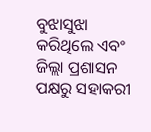ବୁଝାସୁଝା କରିଥିଲେ ଏବଂ ଜିଲ୍ଲା ପ୍ରଶାସନ ପକ୍ଷରୁ ସହାକରୀ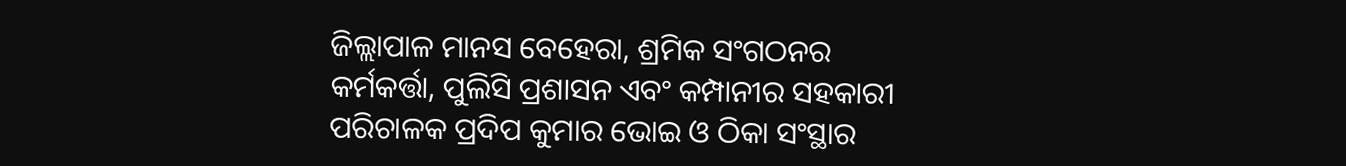ଜିଲ୍ଲାପାଳ ମାନସ ବେହେରା, ଶ୍ରମିକ ସଂଗଠନର କର୍ମକର୍ତ୍ତା, ପୁଲିସି ପ୍ରଶାସନ ଏବଂ କମ୍ପାନୀର ସହକାରୀ ପରିଚାଳକ ପ୍ରଦିପ କୁମାର ଭୋଇ ଓ ଠିକା ସଂସ୍ଥାର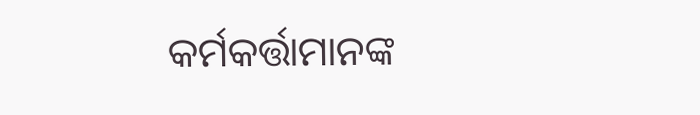କର୍ମକର୍ତ୍ତାମାନଙ୍କ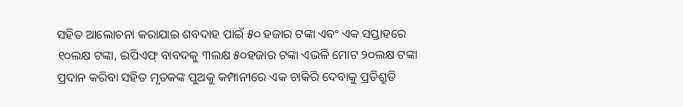ସହିତ ଆଲୋଚନା କରାଯାଇ ଶବଦାହ ପାଇଁ ୫୦ ହଜାର ଟଙ୍କା ଏବଂ ଏକ ସପ୍ତାହରେ ୧୦ଲକ୍ଷ ଟଙ୍କା, ଇପିଏଫ୍ ବାବଦକୁ ୩ଲକ୍ଷ ୫୦ହଜାର ଟଙ୍କା ଏଭଳି ମୋଟ ୨୦ଲକ୍ଷ ଟଙ୍କା ପ୍ରଦାନ କରିବା ସହିତ ମୃତକଙ୍କ ପୁଅକୁ କମ୍ପାନୀରେ ଏକ ଚାକିରି ଦେବାକୁ ପ୍ରତିଶ୍ରୁତି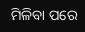ମିଳିବା ପରେ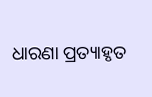ଧାରଣା ପ୍ରତ୍ୟାହୃତ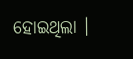ହୋଇଥିଲା ।